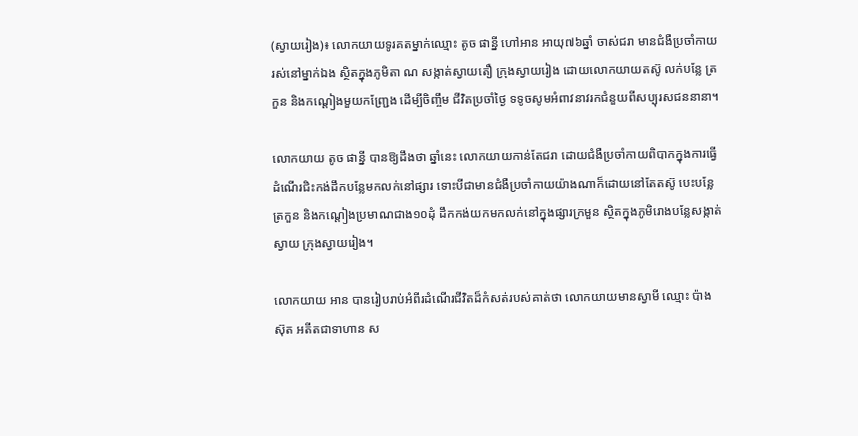(ស្វាយរៀង)៖ លោកយាយទូរគតម្នាក់ឈ្មោះ តូច ផាន្នី ហៅអាន អាយុ៧៦ឆ្នាំ ចាស់ជរា មានជំងឺប្រចាំកាយ រស់នៅម្នាក់ឯង ស្ថិតក្នុងភូមិតា ណ សង្កាត់ស្វាយតឿ ក្រុងស្វាយរៀង ដោយលោកយាយតស៊ូ លក់បន្លែ ត្រកួន និងកណ្តៀងមួយកញ្ជ្រែង ដើម្បីចិញ្ចឹម ជីវិតប្រចាំថ្ងៃ ទទូចសូមអំពាវនាវរកជំនួយពីសប្បុរសជននានា។

លោកយាយ តូច ផាន្នី បានឱ្យដឹងថា ឆ្នាំនេះ លោកយាយកាន់តែជរា ដោយជំងឺប្រចាំកាយពិបាកក្នុងការធ្វើដំណើរជិះកង់ដឹកបន្លែមកលក់នៅផ្សារ ទោះបីជាមានជំងឺប្រចាំកាយយ៉ាងណាក៏ដោយនៅតែតស៊ូ បេះបន្លែត្រកួន និងកណ្តៀងប្រមាណជាង១០ដុំ ដឹកកង់យកមកលក់នៅក្នុងផ្សារក្រមួន ស្ថិតក្នុងភូមិរោងបន្លែសង្កាត់ស្វាយ ក្រុងស្វាយរៀង។

លោកយាយ អាន បានរៀបរាប់អំពីរដំណើរជីវិតដ៏កំសត់របស់គាត់ថា លោកយាយមានស្វាមី ឈ្មោះ ប៉ាង ស៊ុត អតីតជាទាហាន ស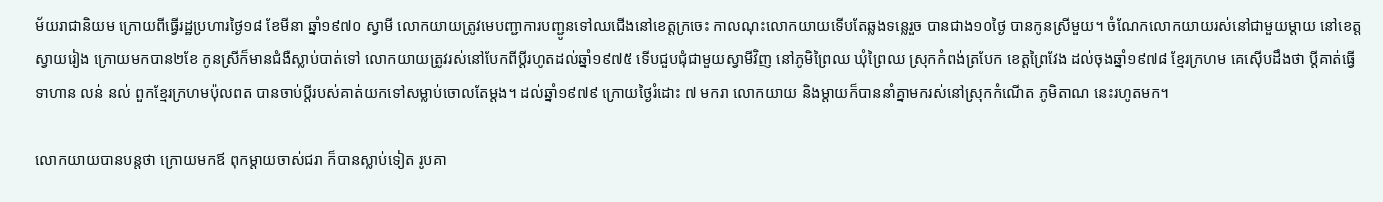ម័យរាជានិយម ក្រោយពីធ្វើរដ្ឋប្រហារថ្ងៃ១៨ ខែមីនា ឆ្នាំ១៩៧០ ស្វាមី លោកយាយត្រូវមេបញ្ជាការបញ្ជូនទៅឈជើងនៅខេត្តក្រចេះ កាលណុះលោកយាយទើបតែឆ្លងទន្លេរួច បានជាង១០ថ្ងៃ បានកូនស្រីមួយ។ ចំណែកលោកយាយរស់នៅជាមួយម្តាយ នៅខេត្តស្វាយរៀង ក្រោយមកបាន២ខែ កូនស្រីក៏មានជំងឺស្លាប់បាត់ទៅ លោកយាយត្រូវរស់នៅបែកពីប្តីរហូតដល់ឆ្នាំ១៩៧៥ ទើបជួបជុំជាមួយស្វាមីវិញ នៅភូមិព្រៃឈ ឃុំព្រៃឈ ស្រុកកំពង់ត្របែក ខេត្តព្រៃវែង ដល់ចុងឆ្នាំ១៩៧៨ ខ្មែរក្រហម គេស៊ើបដឹងថា ប្តីគាត់ធ្វើទាហាន លន់ នល់ ពួកខ្មែរក្រហមប៉ុលពត បានចាប់ប្តីរបស់គាត់យកទៅសម្លាប់ចោលតែម្តង។ ដល់ឆ្នាំ១៩៧៩ ក្រោយថ្ងៃរំដោះ ៧ មករា លោកយាយ និងម្តាយក៏បាននាំគ្នាមករស់នៅស្រុកកំណើត ភូមិតាណ នេះរហូតមក។

លោកយាយបានបន្តថា ក្រោយមកឪ ពុកម្តាយចាស់ជរា ក៏បានស្លាប់ទៀត រូបគា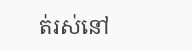ត់រស់នៅ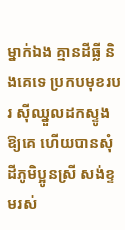ម្នាក់ឯង គ្មានដីធ្លី និងគេទេ ប្រកបមុខរបរ ស៊ីឈ្នួលដកស្ទូងឱ្យគេ ហើយបានសុំដីភូមិប្អូនស្រី សង់ខ្ទមរស់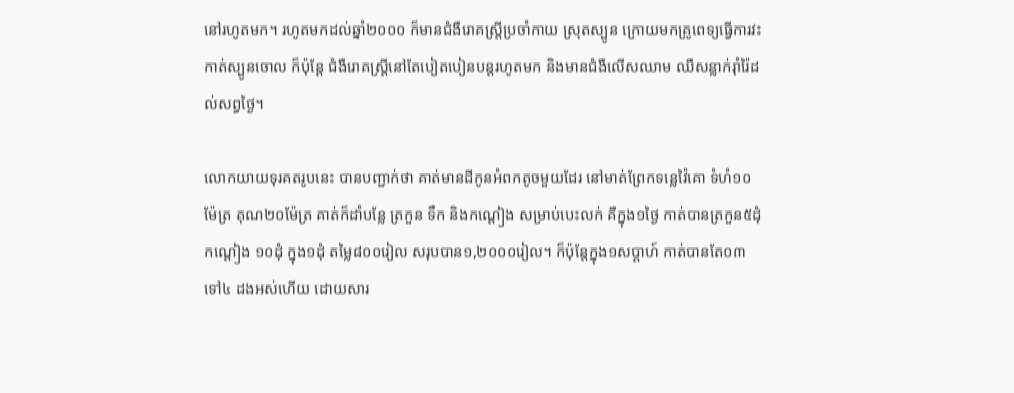នៅរហូតមក។ រហូតមកដល់ឆ្នាំ២០០០ ក៏មានជំងឺរោគស្ត្រីប្រចាំកាយ ស្រុតស្បូន ក្រោយមកគ្រូពេទ្យធ្វើការវះកាត់ស្បូនចោល ក៏ប៉ុន្តែ ជំងឺរោគស្ត្រីនៅតែបៀតបៀនបន្តរហូតមក និងមានជំងឺលើសឈាម ឈឺសន្លាក់រ៉ាំរ៉ៃដល់សព្វថ្ងៃ។

លោកយាយទុរគតរូបនេះ បានបញ្ជាក់ថា គាត់មានដីកូនអំពកតូចមួយដែរ នៅមាត់ព្រែកទន្លេវ៉ៃគោ ទំហំ១០ម៉ែត្រ គុណ២០ម៉ែត្រ គាត់ក៏ដាំបន្លែ ត្រកួន ទឹក និងកណ្តៀង សម្រាប់បេះលក់ គឺក្នុង១ថ្ងៃ កាត់បានត្រកួន៥ដុំ កណ្តៀង ១០ដុំ ក្នុង១ដុំ តម្លៃ៨០០រៀល សរុបបាន១,២០០០រៀល។ ក៏ប៉ុន្តែក្នុង១សប្តាហ៍ កាត់បានតែ០៣ទៅ៤ ដងអស់ហើយ ដោយសារ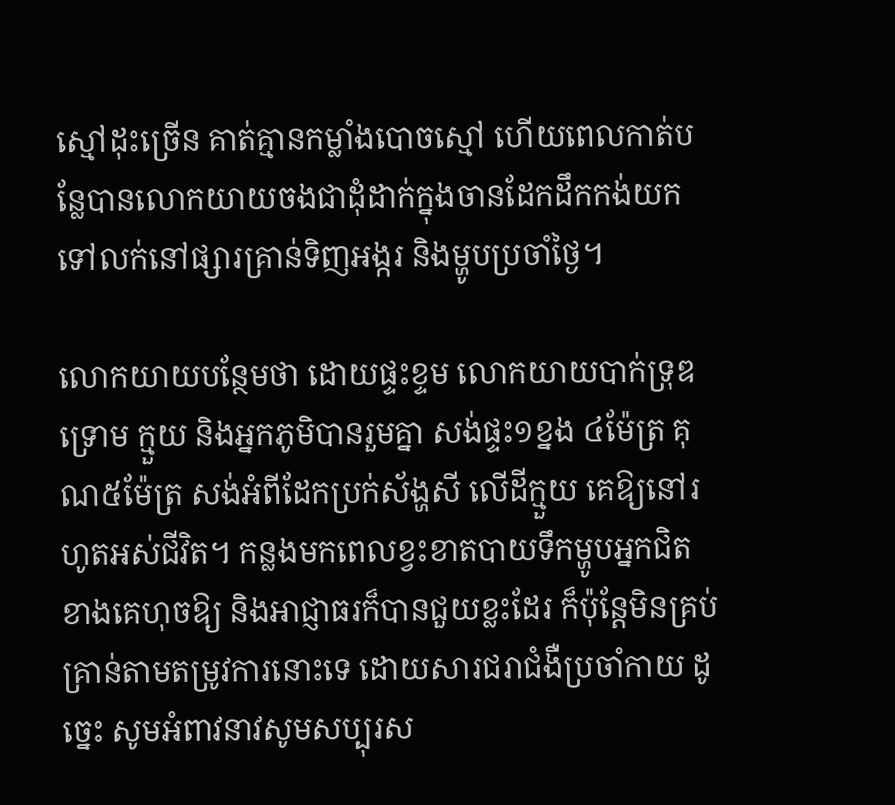ស្មៅដុះច្រើន គាត់គ្មានកម្លាំងបោចស្មៅ ហើយពេលកាត់បន្លែបានលោកយាយចងជាដុំដាក់ក្នុងចានដែកដឹកកង់យកទៅលក់នៅផ្សារគ្រាន់ទិញអង្ករ និងម្ហូបប្រចាំថ្ងៃ។

លោកយាយបន្ថែមថា ដោយផ្ទះខ្ទម លោកយាយបាក់ទ្រុឌទ្រោម ក្មួយ និងអ្នកភូមិបានរួមគ្នា សង់ផ្ទះ១ខ្នង ៤ម៉ែត្រ គុណ៥ម៉ែត្រ សង់អំពីដែកប្រក់ស័ង្ហសី លើដីក្មួយ គេឱ្យនៅរហូតអស់ជីវិត។ កន្លងមកពេលខ្វះខាតបាយទឹកម្ហូបអ្នកជិតខាងគេហុចឱ្យ និងអាជ្ញាធរក៏បានជួយខ្លះដែរ ក៏ប៉ុន្តែមិនគ្រប់គ្រាន់តាមតម្រូវការនោះទេ ដោយសារជរាជំងឺប្រចាំកាយ ដូច្នេះ សូមអំពាវនាវសូមសប្បុរស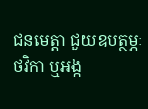ជនមេត្តា ជួយឧបត្ថម្ភៈ ថវិកា ឬអង្ក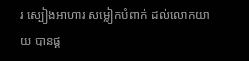រ ស្បៀងអាហារ សម្លៀកបំពាក់ ដល់លោកយាយ បានផ្គ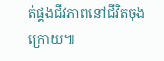ត់ផ្គងជីវភាពនៅជីវិតចុងក្រោយ៕